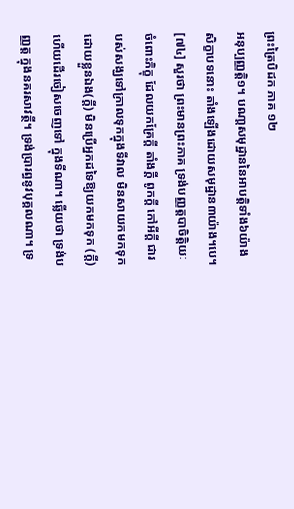ព្រះត្រៃបិដក ភាគ ១២
អនុប្បញ្ញត្ដិ១។ បណា្ដសមុដ្ឋាននៃអាបត្ដិទាំង៦យ៉ាង សិក្ខាបទនោះ តាំងឡើងដោយសមុដ្ឋាន៣យ៉ាង។បេ។
[៧៤] សួរថា ព្រះមានព្រះភាគ ទ្រង់បញ្ញត្ដបាចិត្ដិយៈចំពោះភិក្ខុ ដែលយកគ្រែក្ដី តាំងក្ដី ពូកក្ដី កៅអីក្ដី ជារបស់សង្ឃទៅក្រាលទុកក្នុងទីវាល មិនសាយកមកទុកដោយខ្លួនឯង(ក្ដី) មិនប្រើអ្នកដទៃឱ្យយកមកទុក (ក្ដី) ហើយដើរចៀសចេញទៅ ក្នុងទីណា។ ឆ្លើយថា ទ្រង់បញ្ញត្ដ ក្នុងនគរសាវត្ថី។ ទ្រង់ប្រារព្ធនូវបុគ្គលណា។ ទ្រ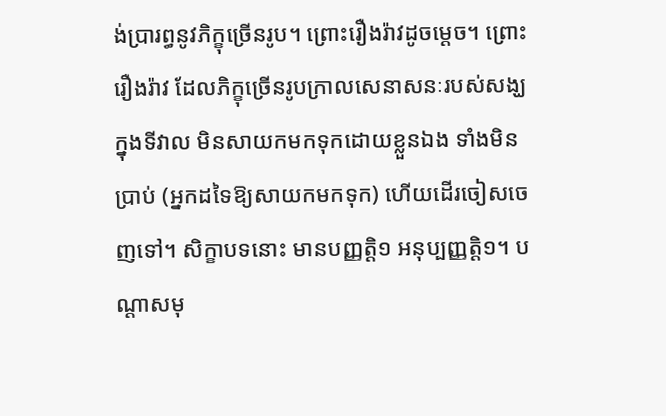ង់ប្រារព្ធនូវភិក្ខុច្រើនរូប។ ព្រោះរឿងរ៉ាវដូចម្ដេច។ ព្រោះរឿងរ៉ាវ ដែលភិក្ខុច្រើនរូបក្រាលសេនាសនៈរបស់សង្ឃក្នុងទីវាល មិនសាយកមកទុកដោយខ្លួនឯង ទាំងមិនប្រាប់ (អ្នកដទៃឱ្យសាយកមកទុក) ហើយដើរចៀសចេញទៅ។ សិក្ខាបទនោះ មានបញ្ញត្ដិ១ អនុប្បញ្ញត្ដិ១។ បណ្ដាសមុ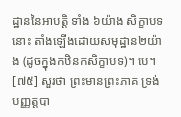ដ្ឋាននៃអាបត្ដិ ទាំង ៦យ៉ាង សិក្ខាបទនោះ តាំងឡើងដោយសមុដ្ឋាន២យ៉ាង (ដូចក្នុងកឋិនកសិក្ខាបទ)។ បេ។
[៧៥] សួរថា ព្រះមានព្រះភាគ ទ្រង់បញ្ញត្ដបា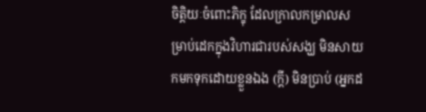ចិត្ដិយៈចំពោះភិក្ខុ ដែលក្រាលកម្រាលសម្រាប់ដេកក្នុងវិហារជារបស់សង្ឃ មិនសាយកមកទុកដោយខ្លួនឯង (ក្ដី) មិនប្រាប់ (អ្នកដ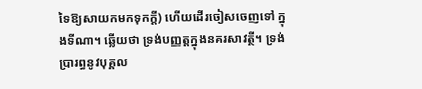ទៃឱ្យសាយកមកទុកក្ដី) ហើយដើរចៀសចេញទៅ ក្នុងទីណា។ ឆ្លើយថា ទ្រង់បញ្ញត្ដក្នុងនគរសាវត្ថី។ ទ្រង់ប្រារព្ធនូវបុគ្គល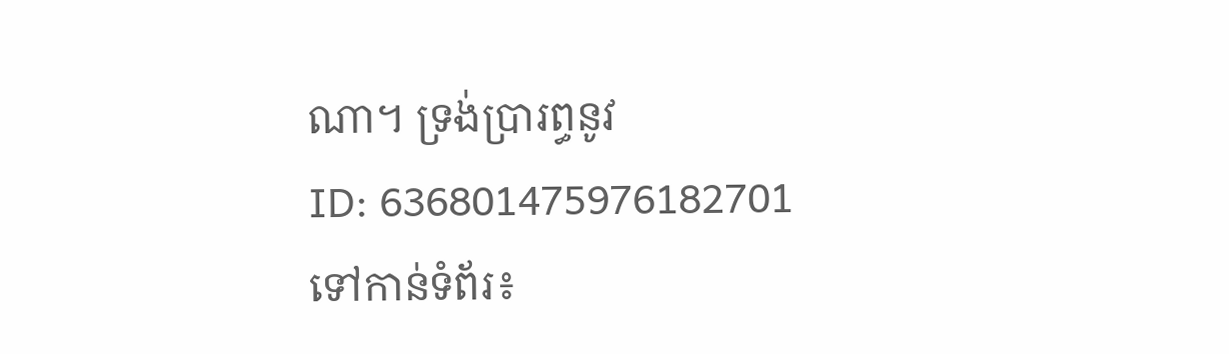ណា។ ទ្រង់ប្រារព្ធនូវ
ID: 636801475976182701
ទៅកាន់ទំព័រ៖